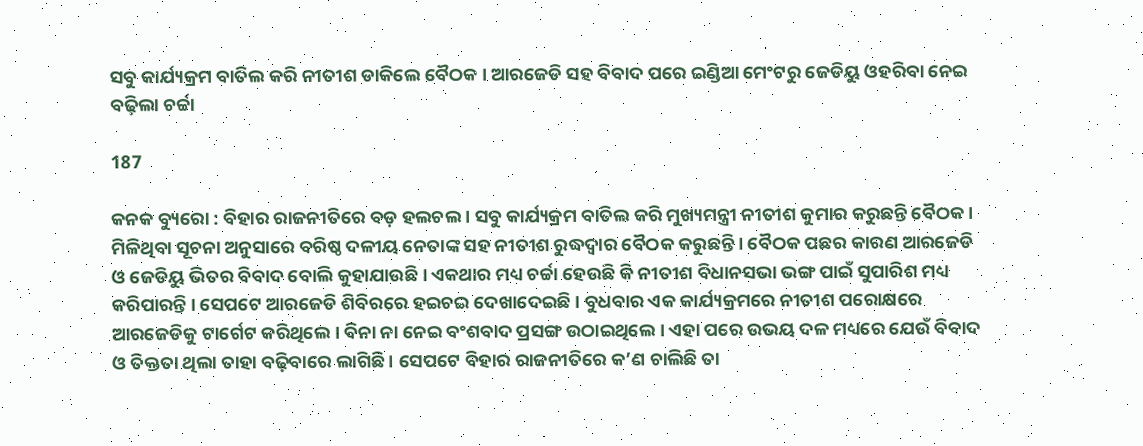ସବୁ କାର୍ଯ୍ୟକ୍ରମ ବାତିଲ କରି ନୀତୀଶ ଡାକିଲେ ବୈଠକ । ଆରଜେଡି ସହ ବିବାଦ ପରେ ଇଣ୍ଡିଆ ମେଂଟରୁ ଜେଡିୟୁ ଓହରିବା ନେଇ ବଢ଼ିଲା ଚର୍ଚ୍ଚା

187

କନକ ବ୍ୟୁରୋ : ବିହାର ରାଜନୀତିରେ ବଡ଼ ହଲଚଲ । ସବୁ କାର୍ଯ୍ୟକ୍ରମ ବାତିଲ କରି ମୁଖ୍ୟମନ୍ତ୍ରୀ ନୀତୀଶ କୁମାର କରୁଛନ୍ତି ବୈଠକ । ମିଳିଥିବା ସୂଚନା ଅନୁସାରେ ବରିଷ୍ଠ ଦଳୀୟ ନେତାଙ୍କ ସହ ନୀତୀଶ ରୁଦ୍ଧଦ୍ୱାର ବୈଠକ କରୁଛନ୍ତି । ବୈଠକ ପଛର କାରଣ ଆରଜେଡି ଓ ଜେଡିୟୁ ଭିତର ବିବାଦ ବୋଲି କୁହାଯାଉଛି । ଏକଥାର ମଧ୍ୟ ଚର୍ଚ୍ଚା ହେଉଛି କି ନୀତୀଶ ବିଧାନସଭା ଭଙ୍ଗ ପାଇଁ ସୁପାରିଶ ମଧ୍ୟ କରିପାରନ୍ତି । ସେପଟେ ଆରଜେଡି ଶିବିରରେ ହଇଚଇ ଦେଖାଦେଇଛି । ବୁଧବାର ଏକ କାର୍ଯ୍ୟକ୍ରମରେ ନୀତୀଶ ପରୋକ୍ଷରେ ଆରଜେଡିକୁ ଟାର୍ଗେଟ କରିଥିଲେ । ବିନା ନା ନେଇ ବଂଶବାଦ ପ୍ରସଙ୍ଗ ଉଠାଇଥିଲେ । ଏହା ପରେ ଉଭୟ ଦଳ ମଧ୍ୟରେ ଯେଉଁ ବିବାଦ ଓ ତିକ୍ତତା ଥିଲା ତାହା ବଢ଼ିବାରେ ଲାଗିଛି । ସେପଟେ ବିହାର ରାଜନୀତିରେ କ’ଣ ଚାଲିଛି ତା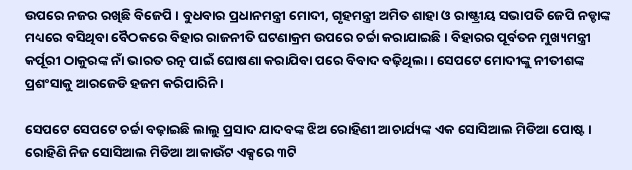ଉପରେ ନଜର ରଖିଛି ବିଜେପି । ବୁଧବାର ପ୍ରଧାନମନ୍ତ୍ରୀ ମୋଦୀ, ଗୃହମନ୍ତ୍ରୀ ଅମିତ ଶାହା ଓ ରାଷ୍ଟ୍ରୀୟ ସଭାପତି ଜେପି ନଡ୍ଡାଙ୍କ ମଧ୍ୟରେ ବସିଥିବା ବୈଠକରେ ବିହାର ରାଜନୀତି ଘଟଣାକ୍ରମ ଉପରେ ଚର୍ଚ୍ଚା କରାଯାଇଛି । ବିହାରର ପୂର୍ବତନ ମୁଖ୍ୟମନ୍ତ୍ରୀ କର୍ପୂରୀ ଠାକୁରଙ୍କ ନାଁ ଭାରତ ରତ୍ନ ପାଇଁ ଘୋଷଣା କରାଯିବା ପରେ ବିବାଦ ବଢ଼ିଥିଲା । ସେପଟେ ମୋଦୀଙ୍କୁ ନୀତୀଶଙ୍କ ପ୍ରଶଂସାକୁ ଆରଜେଡି ହଜମ କରିପାରିନି ।

ସେପଟେ ସେପଟେ ଚର୍ଚ୍ଚା ବଢ଼ାଇଛି ଲାଲୁ ପ୍ରସାଦ ଯାଦବଙ୍କ ଝିଅ ରୋହିଣୀ ଆଚାର୍ଯ୍ୟଙ୍କ ଏକ ସୋସିଆଲ ମିଡିଆ ପୋଷ୍ଟ । ରୋହିଣି ନିଜ ସୋସିଆଲ ମିଡିଆ ଆକାଉଁଟ ଏକ୍ସରେ ୩ଟି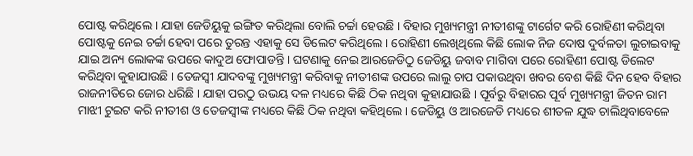ପୋଷ୍ଟ କରିଥିଲେ । ଯାହା ଜେଡିୟୁକୁ ଇଙ୍ଗିତ କରିଥିଲା ବୋଲି ଚର୍ଚ୍ଚା ହେଉଛି । ବିହାର ମୁଖ୍ୟମନ୍ତ୍ରୀ ନୀତୀଶଙ୍କୁ ଟାର୍ଗେଟ କରି ରୋହିଣୀ କରିଥିବା ପୋଷ୍ଟକୁ ନେଇ ଚର୍ଚ୍ଚା ହେବା ପରେ ତୁରନ୍ତ ଏହାକୁ ସେ ଡିଲେଟ କରିଥିଲେ । ରୋହିଣୀ ଲେଖିଥିଲେ କିଛି ଲୋକ ନିଜ ଦୋଷ ଦୁର୍ବଳତା ଲୁଚାଇବାକୁ ଯାଇ ଅନ୍ୟ ଲୋକଙ୍କ ଉପରେ କାଦୁଅ ଫୋପାଡନ୍ତି । ଘଟଣାକୁ ନେଇ ଆରଜେଡିଠୁ ଜେଡିୟୁ ଜବାବ ମାଗିବା ପରେ ରୋହିଣୀ ପୋଷ୍ଟ ଡିଲେଟ କରିଥିବା କୁହାଯାଉଛି । ତେଜସ୍ୱୀ ଯାଦବଙ୍କୁ ମୁଖ୍ୟମନ୍ତ୍ରୀ କରିବାକୁ ନୀତୀଶଙ୍କ ଉପରେ ଲାଲୁ ଚାପ ପକାଉଥିବା ଖବର ବେଶ କିଛି ଦିନ ହେବ ବିହାର ରାଜନୀତିରେ ଜୋର ଧରିଛି । ଯାହା ପରଠୁ ଉଭୟ ଦଳ ମଧ୍ୟରେ କିଛି ଠିକ ନଥିବା କୁହାଯାଉଛି । ପୂର୍ବରୁ ବିହାରର ପୂର୍ବ ମୁଖ୍ୟମନ୍ତ୍ରୀ ଜିତନ ରାମ ମାଝୀ ଟୁଇଟ କରି ନୀତୀଶ ଓ ତେଜସ୍ୱୀଙ୍କ ମଧ୍ୟରେ କିଛି ଠିକ ନଥିବା କହିଥିଲେ । ଜେଡିୟୁ ଓ ଆରଜେଡି ମଧ୍ୟରେ ଶୀତଳ ଯୁଦ୍ଧ ଚାଲିଥିବାବେଳେ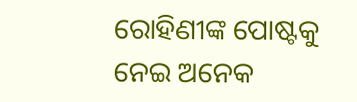ରୋହିଣୀଙ୍କ ପୋଷ୍ଟକୁ ନେଇ ଅନେକ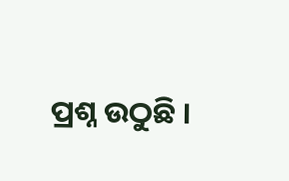ପ୍ରଶ୍ନ ଉଠୁଛି ।